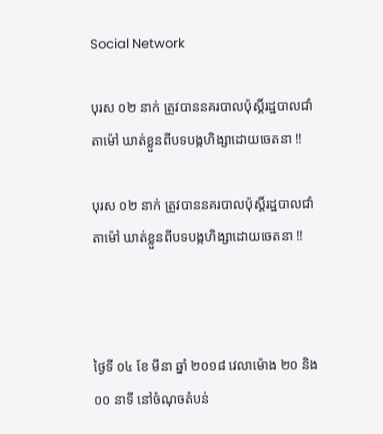Social Network

បុរស ០២ នាក់ ត្រូវបាននគរបាលប៉ុស្តិ៍រដ្ឋបាលជាំតាម៉ៅ ឃាត់ខ្លួនពីបទបង្កហិង្សាដោយចេតនា !!

បុរស ០២ នាក់ ត្រូវបាននគរបាលប៉ុស្តិ៍រដ្ឋបាលជាំតាម៉ៅ ឃាត់ខ្លួនពីបទបង្កហិង្សាដោយចេតនា !!



ថ្ងៃទី ០៤ ខែ មីនា ឆ្នាំ ២០១៨ វេលាម៉ោង ២០ និង ០០ នាទី នៅចំណុចតំបន់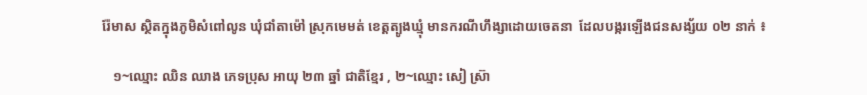រ៉ែមាស ស្ថិតក្នុងភូមិសំពៅលូន ឃុំជាំតាម៉ៅ ស្រុកមេមត់ ខេត្តត្បូងឃ្មុំ មានករណីហឹង្សាដោយចេតនា  ដែលបង្ករឡើងជនសង្ស័យ ០២ នាក់ ៖

   ១~ឈ្មោះ ឈិន ឈាង ភេទប្រុស អាយុ ២៣ ឆ្នាំ ជាតិខ្មែរ , ២~ឈ្មោះ សៀ ស្រ៊ា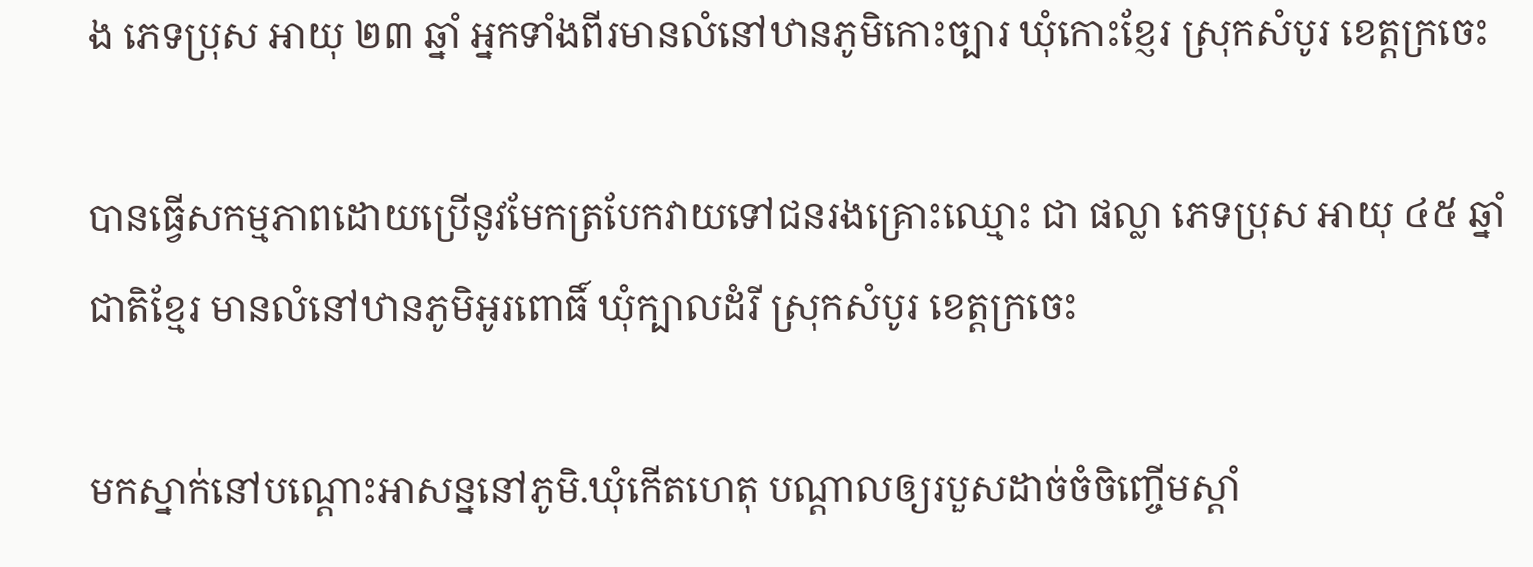ង ភេទប្រុស អាយុ ២៣ ឆ្នាំ អ្នកទាំងពីរមានលំនៅឋានភូមិកោះច្បារ ឃុំកោះខ្ញែរ ស្រុកសំបូរ ខេត្តក្រចេះ

បានធ្វើសកម្មភាពដោយប្រើនូវមែកត្របែកវាយទៅជនរងគ្រោះឈ្មោះ ជា ផល្លា ភេទប្រុស អាយុ ៤៥ ឆ្នាំ ជាតិខ្មែរ មានលំនៅឋានភូមិអូរពោធិ៍ ឃុំក្បាលដំរី ស្រុកសំបូរ ខេត្តក្រចេះ

មកស្នាក់នៅបណ្តោះអាសន្ននៅភូមិ.ឃុំកើតហេតុ បណ្តាលឲ្យរបួសដាច់ចំចិញ្ចើមស្តាំ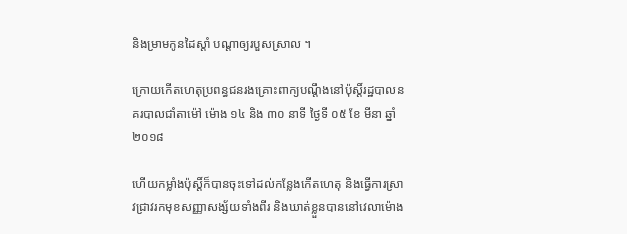និងម្រាមកូនដៃស្តាំ បណ្តាឲ្យរបួសស្រាល ។

ក្រោយកើតហេតុប្រពន្ធជនរងគ្រោះពាក្យបណ្តឹងនៅប៉ុស្តិ៍រដ្ឋបាលនគរបាលជាំតាម៉ៅ ម៉ោង ១៤ និង ៣០ នាទី ថ្ងៃទី ០៥ ខែ មីនា ឆ្នាំ ២០១៨

ហើយកម្លាំងប៉ុស្តិ៍ក៏បានចុះទៅដល់កន្លែងកើតហេតុ និងធ្វើការស្រាវជ្រាវរកមុខសញ្ញាសង្ស័យទាំងពីរ និងឃាត់ខ្លួនបាននៅវេលាម៉ោង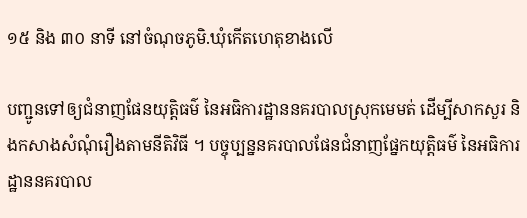១៥ និង ៣០ នាទី នៅចំណុចភូមិ.ឃុំកើតហេតុខាងលើ

បញ្ជូនទៅឲ្យជំនាញផែនយុត្តិធម៌ នៃអធិការដ្ឋាននគរបាលស្រុកមេមត់ ដើម្បីសាកសួរ និងកសាងសំណុំរឿងតាមនីតិវិធី ។ បច្ចុប្បន្ននគរបាលផែនជំនាញផ្នែកយុត្តិធម៌ នៃអធិការដ្ឋាននគរបាល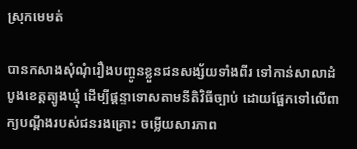ស្រុកមេមត់

បានកសាងសុំណុំរឿងបញ្ចូនខ្លួនជនសង្ស័យទាំងពីរ ទៅកាន់សាលាដំបូងខេត្តត្បូងឃ្មុំ ដើម្បីផ្តន្ទាទោសតាមនីតិវិធីច្បាប់ ដោយផ្អែកទៅលើពាក្យបណ្តឹងរបស់ជនរងគ្រោះ ចម្លើយសារភាព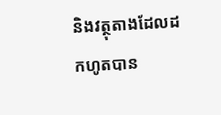និងវត្ថុតាងដែលដកហូតបាន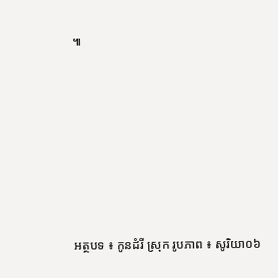៕







អត្ថបទ ៖ កូនដំរី ស្រុក រូបភាព ៖ សូរិយា០៦